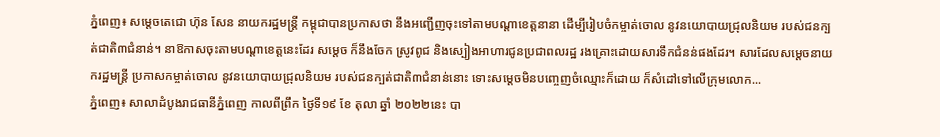ភ្នំពេញ៖ សម្ដេចតេជោ ហ៊ុន សែន នាយករដ្ឋមន្ដ្រី កម្ពុជាបានប្រកាសថា នឹងអញ្ជើញចុះទៅតាមបណ្ដាខេត្តនានា ដើម្បីរៀបចំកម្ចាត់ចោល នូវនយោបាយជ្រុលនិយម របស់ជនក្បត់ជាតិ៣ជំនាន់។ នាឱកាសចុះតាមបណ្ដាខេត្តនេះដែរ សម្ដេច ក៏នឹងចែក ស្រូវពូជ និងស្បៀងអាហារជូនប្រជាពលរដ្ឋ រងគ្រោះដោយសារទឹកជំនន់ផងដែរ។ សារដែលសម្តេចនាយករដ្ឋមន្រ្តី ប្រកាសកម្ចាត់ចោល នូវនយោបាយជ្រុលនិយម របស់ជនក្បត់ជាតិ៣ជំនាន់នោះ ទោះសម្តេចមិនបញ្ចេញចំឈ្មោះក៏ដោយ ក៏សំដៅទៅលើក្រុមលោក...
ភ្នំពេញ៖ សាលាដំបូងរាជធានីភ្នំពេញ កាលពីព្រឹក ថ្ងៃទី១៩ ខែ តុលា ឆ្នាំ ២០២២នេះ បា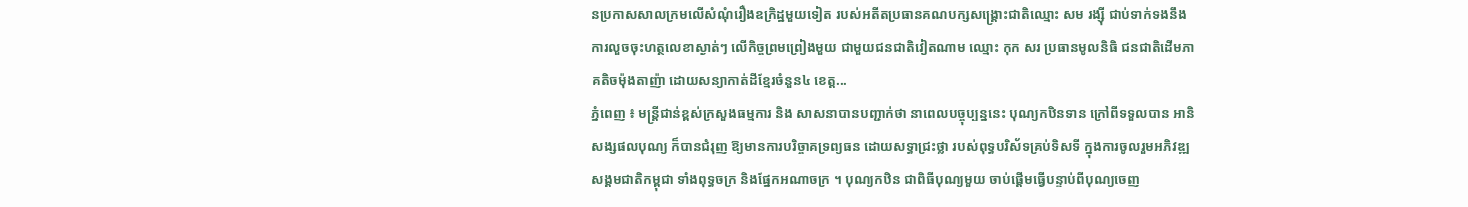នប្រកាសសាលក្រមលើសំណុំរឿងឧក្រិដ្ឋមួយទៀត របស់អតីតប្រធានគណបក្សសង្គ្រោះជាតិឈ្មោះ សម រង្ស៊ី ជាប់ទាក់ទងនឹងការលួចចុះហត្ថលេខាស្ងាត់ៗ លើកិច្ចព្រមព្រៀងមួយ ជាមួយជនជាតិវៀតណាម ឈ្មោះ កុក សរ ប្រធានមូលនិធិ ជនជាតិដើមភាគតិចម៉ុងតាញ៉ា ដោយសន្យាកាត់ដីខ្មែរចំនួន៤ ខេត្ត...
ភ្នំពេញ ៖ មន្ត្រីជាន់ខ្ពស់ក្រសួងធម្មការ និង សាសនាបានបញ្ជាក់ថា នាពេលបច្ចុប្បន្ននេះ បុណ្យកឋិនទាន ក្រៅពីទទួលបាន អានិសង្សផលបុណ្យ ក៏បានជំរុញ ឱ្យមានការបរិច្ចាគទ្រព្យធន ដោយសទ្ធាជ្រះថ្លា របស់ពុទ្ធបរិស័ទគ្រប់ទិសទី ក្នុងការចូលរួមអភិវឌ្ឍសង្គមជាតិកម្ពុជា ទាំងពុទ្ធចក្រ និងផ្នែកអណាចក្រ ។ បុណ្យកឋិន ជាពិធីបុណ្យមួយ ចាប់ផ្ដើមធ្វើបន្ទាប់ពីបុណ្យចេញ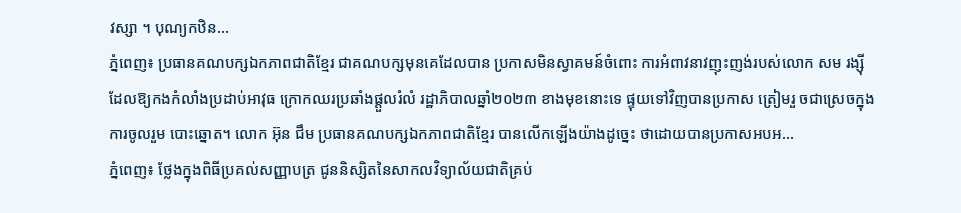វស្សា ។ បុណ្យកឋិន...
ភ្នំពេញ៖ ប្រធានគណបក្សឯកភាពជាតិខ្មែរ ជាគណបក្សមុនគេដែលបាន ប្រកាសមិនស្វាគមន៍ចំពោះ ការអំពាវនាវញុះញង់របស់លោក សម រង្ស៊ី ដែលឱ្យកងកំលាំងប្រដាប់អាវុធ ក្រោកឈរប្រឆាំងផ្តួលរំលំ រដ្ឋាភិបាលឆ្នាំ២០២៣ ខាងមុខនោះទេ ផ្ទុយទៅវិញបានប្រកាស ត្រៀមរួ ចជាស្រេចក្នុង ការចូលរួម បោះឆ្នោត។ លោក អ៊ុន ជឹម ប្រធានគណបក្សឯកភាពជាតិខ្មែរ បានលើកឡើងយ៉ាងដូច្នេះ ថាដោយបានប្រកាសអបអ...
ភ្នំពេញ៖ ថ្លែងក្នុងពិធីប្រគល់សញ្ញាបត្រ ជូននិស្សិតនៃសាកលវិទ្យាល័យជាតិគ្រប់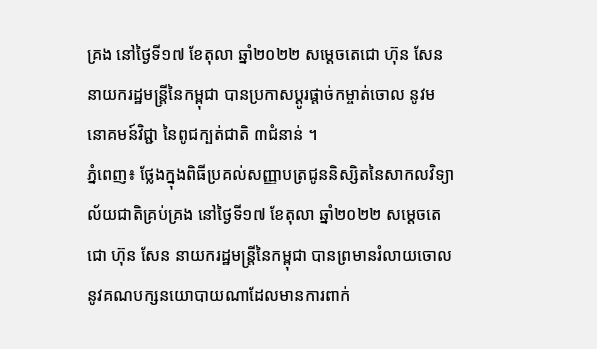គ្រង នៅថ្ងៃទី១៧ ខែតុលា ឆ្នាំ២០២២ សម្ដេចតេជោ ហ៊ុន សែន នាយករដ្ឋមន្រ្តីនៃកម្ពុជា បានប្រកាសប្ដូរផ្តាច់កម្ចាត់ចោល នូវមនោគមន៍វិជ្ជា នៃពូជក្បត់ជាតិ ៣ជំនាន់ ។
ភ្នំពេញ៖ ថ្លែងក្នុងពិធីប្រគល់សញ្ញាបត្រជូននិស្សិតនៃសាកលវិទ្យាល័យជាតិគ្រប់គ្រង នៅថ្ងៃទី១៧ ខែតុលា ឆ្នាំ២០២២ សម្ដេចតេជោ ហ៊ុន សែន នាយករដ្ឋមន្រ្តីនៃកម្ពុជា បានព្រមានរំលាយចោលនូវគណបក្សនយោបាយណាដែលមានការពាក់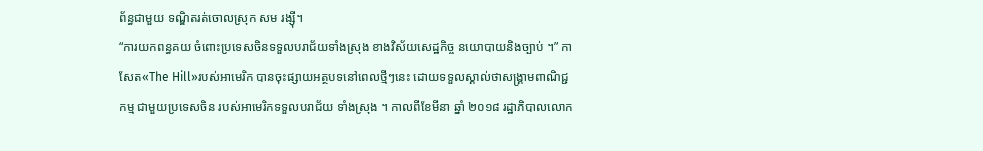ព័ន្ធជាមួយ ទណ្ឌិតរត់ចោលស្រុក សម រង្ស៊ី។
“ការយកពន្ធគយ ចំពោះប្រទេសចិនទទួលបរាជ័យទាំងស្រុង ខាងវិស័យសេដ្ឋកិច្ច នយោបាយនិងច្បាប់ ។” កាសែត«The Hill»របស់អាមេរិក បានចុះផ្សាយអត្ថបទនៅពេលថ្មីៗនេះ ដោយទទួលស្គាល់ថាសង្គ្រាមពាណិជ្ជកម្ម ជាមួយប្រទេសចិន របស់អាមេរិកទទួលបរាជ័យ ទាំងស្រុង ។ កាលពីខែមីនា ឆ្នាំ ២០១៨ រដ្ឋាភិបាលលោក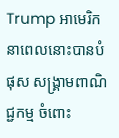Trump អាមេរិកនាពេលនោះបានបំផុស សង្គ្រាមពាណិជ្ជកម្ម ចំពោះ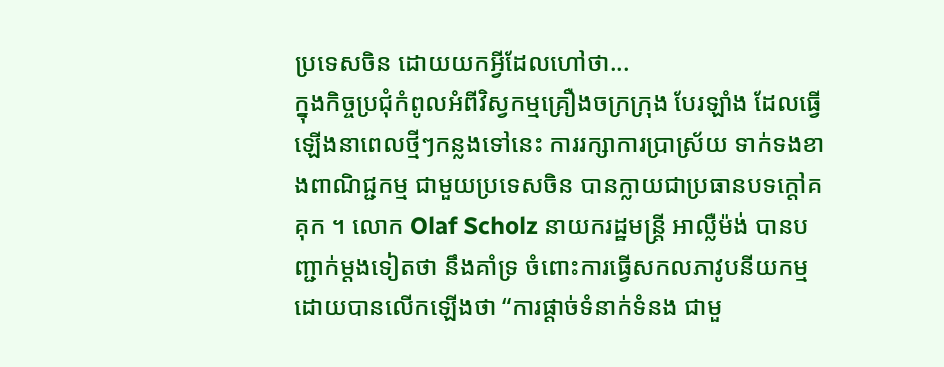ប្រទេសចិន ដោយយកអ្វីដែលហៅថា...
ក្នុងកិច្ចប្រជុំកំពូលអំពីវិស្វកម្មគ្រឿងចក្រក្រុង បែរឡាំង ដែលធ្វើឡើងនាពេលថ្មីៗកន្លងទៅនេះ ការរក្សាការប្រាស្រ័យ ទាក់ទងខាងពាណិជ្ជកម្ម ជាមួយប្រទេសចិន បានក្លាយជាប្រធានបទក្តៅគគុក ។ លោក Olaf Scholz នាយករដ្ឋមន្រ្តី អាល្លឺម៉ង់ បានបញ្ជាក់ម្តងទៀតថា នឹងគាំទ្រ ចំពោះការធ្វើសកលភាវូបនីយកម្ម ដោយបានលើកឡើងថា “ការផ្តាច់ទំនាក់ទំនង ជាមួ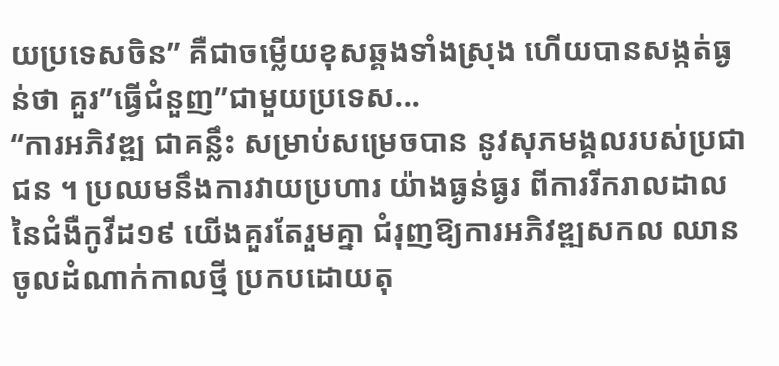យប្រទេសចិន” គឺជាចម្លើយខុសឆ្គងទាំងស្រុង ហើយបានសង្កត់ធ្ងន់ថា គួរ”ធ្វើជំនួញ”ជាមួយប្រទេស...
“ការអភិវឌ្ឍ ជាគន្លឹះ សម្រាប់សម្រេចបាន នូវសុភមង្គលរបស់ប្រជាជន ។ ប្រឈមនឹងការវាយប្រហារ យ៉ាងធ្ងន់ធ្ងរ ពីការរីករាលដាល នៃជំងឺកូវីដ១៩ យើងគួរតែរួមគ្នា ជំរុញឱ្យការអភិវឌ្ឍសកល ឈានចូលដំណាក់កាលថ្មី ប្រកបដោយតុ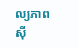ល្យភាព ស៊ី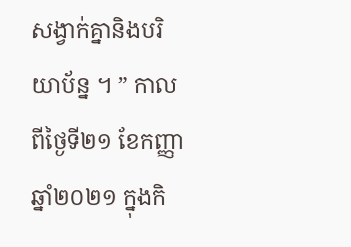សង្វាក់គ្នានិងបរិយាប័ន្ន ។ ” កាលពីថ្ងៃទី២១ ខែកញ្ញា ឆ្នាំ២០២១ ក្នុងកិ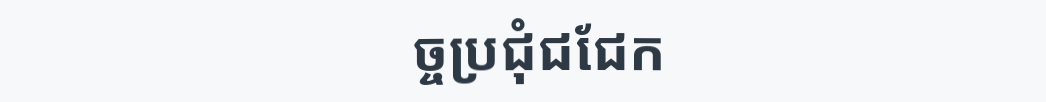ច្ចប្រជុំជជែក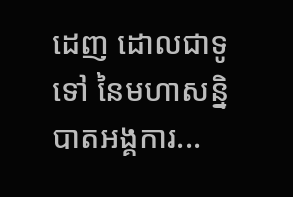ដេញ ដោលជាទូទៅ នៃមហាសន្និបាតអង្គការ...